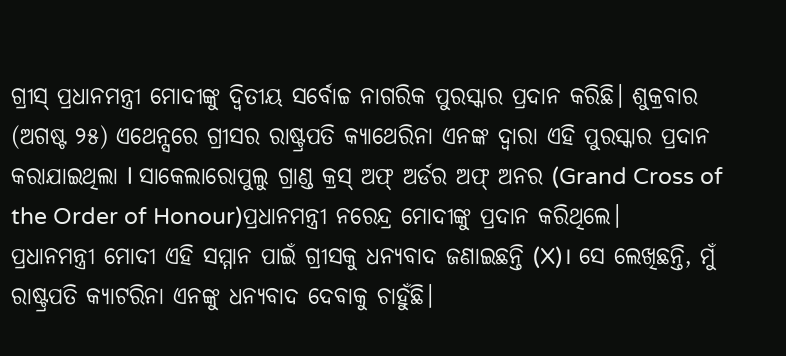ଗ୍ରୀସ୍ ପ୍ରଧାନମନ୍ତ୍ରୀ ମୋଦୀଙ୍କୁ ଦ୍ୱିତୀୟ ସର୍ବୋଚ୍ଚ ନାଗରିକ ପୁରସ୍କାର ପ୍ରଦାନ କରିଛି। ଶୁକ୍ରବାର (ଅଗଷ୍ଟ ୨୫) ଏଥେନ୍ସରେ ଗ୍ରୀସର ରାଷ୍ଟ୍ରପତି କ୍ୟାଥେରିନା ଏନଙ୍କ ଦ୍ୱାରା ଏହି ପୁରସ୍କାର ପ୍ରଦାନ କରାଯାଇଥିଲା l ସାକେଲାରୋପୁଲୁ ଗ୍ରାଣ୍ଡ କ୍ରସ୍ ଅଫ୍ ଅର୍ଡର ଅଫ୍ ଅନର (Grand Cross of the Order of Honour)ପ୍ରଧାନମନ୍ତ୍ରୀ ନରେନ୍ଦ୍ର ମୋଦୀଙ୍କୁ ପ୍ରଦାନ କରିଥିଲେ।
ପ୍ରଧାନମନ୍ତ୍ରୀ ମୋଦୀ ଏହି ସମ୍ମାନ ପାଇଁ ଗ୍ରୀସକୁ ଧନ୍ୟବାଦ ଜଣାଇଛନ୍ତି (X)। ସେ ଲେଖିଛନ୍ତି, ମୁଁ ରାଷ୍ଟ୍ରପତି କ୍ୟାଟରିନା ଏନଙ୍କୁ ଧନ୍ୟବାଦ ଦେବାକୁ ଚାହୁଁଛି।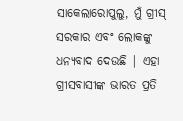ସାକେଲାରୋପୁଲୁ, ମୁଁ ଗ୍ରୀସ୍ ସରକାର ଏବଂ ଲୋକଙ୍କୁ ଧନ୍ୟବାଦ ଦେଉଛି | ଏହା ଗ୍ରୀସବାସୀଙ୍କ ଭାରତ ପ୍ରତି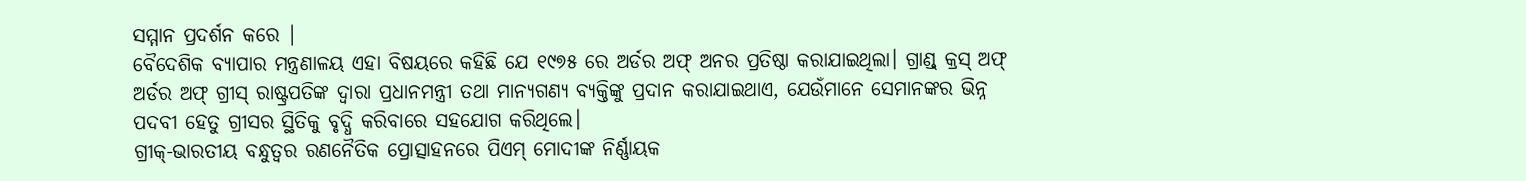ସମ୍ମାନ ପ୍ରଦର୍ଶନ କରେ |
ବୈଦେଶିକ ବ୍ୟାପାର ମନ୍ତ୍ରଣାଳୟ ଏହା ବିଷୟରେ କହିଛି ଯେ ୧୯୭୫ ରେ ଅର୍ଡର ଅଫ୍ ଅନର ପ୍ରତିଷ୍ଠା କରାଯାଇଥିଲା। ଗ୍ରାଣ୍ଡ୍ କ୍ରସ୍ ଅଫ୍ ଅର୍ଡର ଅଫ୍ ଗ୍ରୀସ୍ ରାଷ୍ଟ୍ରପତିଙ୍କ ଦ୍ୱାରା ପ୍ରଧାନମନ୍ତ୍ରୀ ତଥା ମାନ୍ୟଗଣ୍ୟ ବ୍ୟକ୍ତିଙ୍କୁ ପ୍ରଦାନ କରାଯାଇଥାଏ, ଯେଉଁମାନେ ସେମାନଙ୍କର ଭିନ୍ନ ପଦବୀ ହେତୁ ଗ୍ରୀସର ସ୍ଥିତିକୁ ବୃଦ୍ଧି କରିବାରେ ସହଯୋଗ କରିଥିଲେ।
ଗ୍ରୀକ୍-ଭାରତୀୟ ବନ୍ଧୁତ୍ୱର ରଣନୈତିକ ପ୍ରୋତ୍ସାହନରେ ପିଏମ୍ ମୋଦୀଙ୍କ ନିର୍ଣ୍ଣାୟକ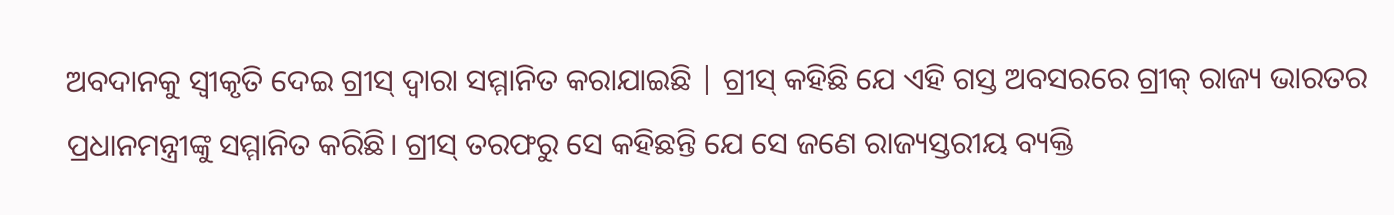ଅବଦାନକୁ ସ୍ୱୀକୃତି ଦେଇ ଗ୍ରୀସ୍ ଦ୍ୱାରା ସମ୍ମାନିତ କରାଯାଇଛି | ଗ୍ରୀସ୍ କହିଛି ଯେ ଏହି ଗସ୍ତ ଅବସରରେ ଗ୍ରୀକ୍ ରାଜ୍ୟ ଭାରତର ପ୍ରଧାନମନ୍ତ୍ରୀଙ୍କୁ ସମ୍ମାନିତ କରିଛି। ଗ୍ରୀସ୍ ତରଫରୁ ସେ କହିଛନ୍ତି ଯେ ସେ ଜଣେ ରାଜ୍ୟସ୍ତରୀୟ ବ୍ୟକ୍ତି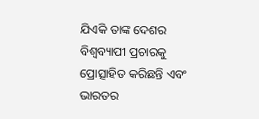ଯିଏକି ତାଙ୍କ ଦେଶର ବିଶ୍ୱବ୍ୟାପୀ ପ୍ରଚାରକୁ ପ୍ରୋତ୍ସାହିତ କରିଛନ୍ତି ଏବଂ ଭାରତର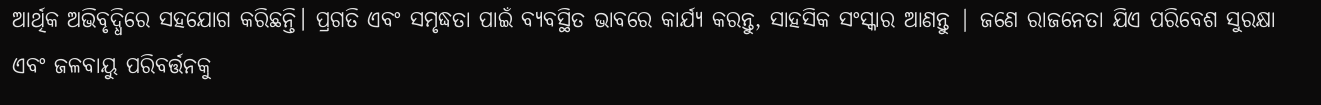ଆର୍ଥିକ ଅଭିବୃଦ୍ଧିରେ ସହଯୋଗ କରିଛନ୍ତି। ପ୍ରଗତି ଏବଂ ସମୃଦ୍ଧତା ପାଇଁ ବ୍ୟବସ୍ଥିତ ଭାବରେ କାର୍ଯ୍ୟ କରନ୍ତୁ, ସାହସିକ ସଂସ୍କାର ଆଣନ୍ତୁ | ଜଣେ ରାଜନେତା ଯିଏ ପରିବେଶ ସୁରକ୍ଷା ଏବଂ ଜଳବାୟୁ ପରିବର୍ତ୍ତନକୁ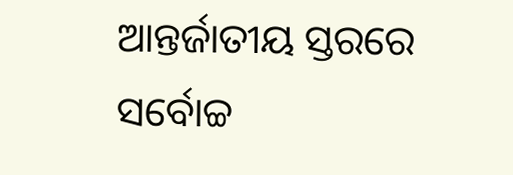ଆନ୍ତର୍ଜାତୀୟ ସ୍ତରରେ ସର୍ବୋଚ୍ଚ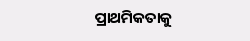ପ୍ରାଥମିକତାକୁ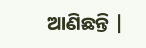ଆଣିଛନ୍ତି |